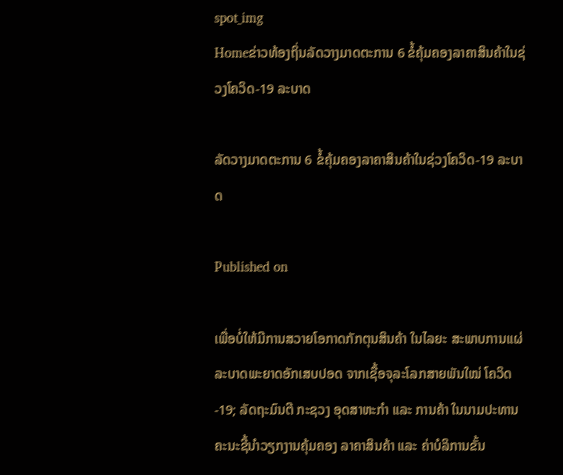spot_img
Homeຂ່າວທ້ອງຖິ່ນລັດວາງມາດຕະການ 6 ຂໍ້ຄຸ້ມຄອງລາຄາສິນຄ້າໃນຊ່ວງໂຄວິດ-19 ລະບາດ

ລັດວາງມາດຕະການ 6 ຂໍ້ຄຸ້ມຄອງລາຄາສິນຄ້າໃນຊ່ວງໂຄວິດ-19 ລະບາດ

Published on

ເພື່ອບໍ່ໃຫ້ມີການສວາຍໂອກາດກັກຕຸນສິນຄ້າ ໃນໄລຍະ ສະພາບການແຜ່ລະບາດພະຍາດອັກເສບປອດ ຈາກເຊື້ອຈຸລະໂລກສາຍພັນໃໝ່ ໂຄວິດ-19; ລັດຖະມົນຕີ ກະຊວງ ອຸດສາຫະກໍາ ແລະ ການຄ້າ ໃນນາມປະທານຄະນະຊີ້ນໍາວຽກງານຄຸ້ມຄອງ ລາຄາສິນຄ້າ ແລະ ຄ່າບໍລິການຂັ້ນ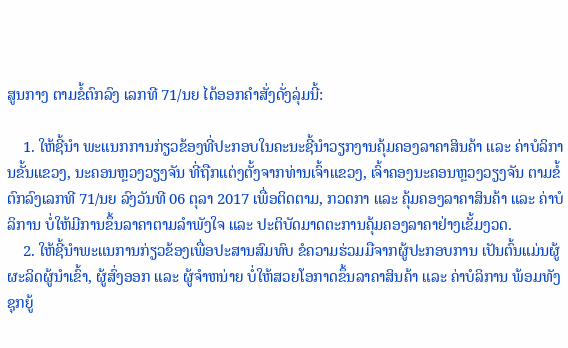ສູນກາງ ຕາມຂໍ້ຕົກລົງ ເລກທີ 71/ນຍ ໄດ້ອອກຄໍາສັ່ງດັ່ງລຸ່ມນີ້:

    1. ໃຫ້ຊີ້ນໍາ ພະແນກການກ່ຽວຂ້ອງທີ່ປະກອບໃນຄະນະຊີ້ນໍາວຽກງານຄຸ້ມຄອງລາຄາສິນຄ້າ ແລະ ຄ່າບໍລິການຂັ້ນແຂວງ, ນະຄອນຫຼວງວຽງຈັນ ທີ່ຖືກແຕ່ງຕັ້ງຈາກທ່ານເຈົ້າແຂວງ, ເຈົ້າຄອງນະຄອນຫຼວງວຽງຈັນ ຕາມຂໍ້ຕົກລົງເລກທີ 71/ນຍ ລົງວັນທີ 06 ຕຸລາ 2017 ເພື່ອຕິດຕາມ, ກວດກາ ແລະ ຄຸ້ມຄອງລາຄາສິນຄ້າ ແລະ ຄ່າບໍລິການ ບໍ່ໃຫ້ມີການຂຶ້ນລາຄາຕາມລໍາພັງໃຈ ແລະ ປະຕິບັດມາດຕະການຄຸ້ມຄອງລາຄາຢ່າງເຂັ້ມງວດ.
    2. ໃຫ້ຊີ້ນໍາພະແນການກ່ຽວຂ້ອງເພື່ອປະສານສົມທົບ ຂໍຄວາມຮ່ວມມືຈາກຜູ້ປະກອບການ ເປັນຕົ້ນແມ່ນຜູ້ຜະລິດຜູ້ນໍາເຂົ້າ, ຜູ້ສົ່ງອອກ ແລະ ຜູ້ຈໍາຫນ່າຍ ບໍ່ໃຫ້ສວຍໂອກາດຂຶ້ນລາຄາສິນຄ້າ ແລະ ຄ່າບໍລິການ ພ້ອມທັງຊຸກຍູ້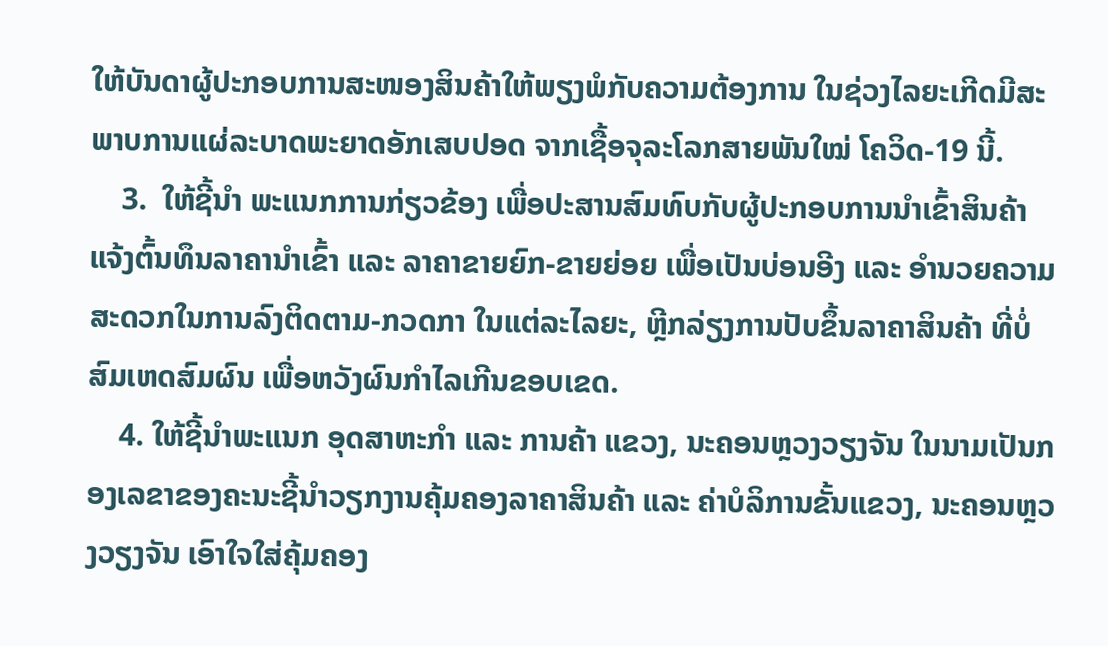ໃຫ້ບັນດາຜູ້ປະກອບການສະໜອງສິນຄ້າໃຫ້ພຽງພໍກັບຄວາມຕ້ອງການ ໃນຊ່ວງໄລຍະເກີດມີສະພາບການແຜ່ລະບາດພະຍາດອັກເສບປອດ ຈາກເຊື້ອຈຸລະໂລກສາຍພັນໃໝ່ ໂຄວິດ-19 ນີ້.
    3.  ໃຫ້ຊີ້ນໍາ ພະແນກການກ່ຽວຂ້ອງ ເພື່ອປະສານສົມທົບກັບຜູ້ປະກອບການນໍາເຂົ້າສິນຄ້າ ແຈ້ງຕົ້ນທຶນລາຄານໍາເຂົ້າ ແລະ ລາຄາຂາຍຍົກ-ຂາຍຍ່ອຍ ເພື່ອເປັນບ່ອນອີງ ແລະ ອຳນວຍຄວາມສະດວກໃນການລົງຕິດຕາມ-ກວດກາ ໃນແຕ່ລະໄລຍະ, ຫຼີກລ່ຽງການປັບຂຶ້ນລາຄາສິນຄ້າ ທີ່ບໍ່ສົມເຫດສົມຜົນ ເພື່ອຫວັງຜົນກໍາໄລເກີນຂອບເຂດ.
    4. ໃຫ້ຊີ້ນໍາພະແນກ ອຸດສາຫະກໍາ ແລະ ການຄ້າ ແຂວງ, ນະຄອນຫຼວງວຽງຈັນ ໃນນາມເປັນກອງເລຂາຂອງຄະນະຊີ້ນໍາວຽກງານຄຸ້ມຄອງລາຄາສິນຄ້າ ແລະ ຄ່າບໍລິການຂັ້ນແຂວງ, ນະຄອນຫຼວງວຽງຈັນ ເອົາໃຈໃສ່ຄຸ້ມຄອງ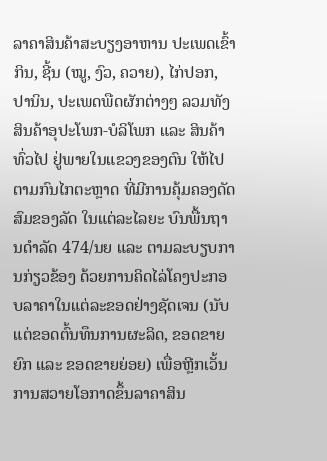ລາຄາສິນຄ້າສະບຽງອາຫານ ປະເພດເຂົ້າກິນ, ຊີ້ນ (ໝູ, ງົວ, ຄວາຍ), ໄກ່ປອກ, ປານິນ, ປະເພດພືດຜັກຕ່າງໆ ລວມທັງສິນຄ້າອຸປະໂພກ-ບໍລິໂພກ ແລະ ສິນຄ້າທົ່ວໄປ ຢູ່ພາຍໃນແຂວງຂອງຕົນ ໃຫ້ໄປຕາມກົນໄກຕະຫຼາດ ທີ່ມີການຄຸ້ມຄອງດັດສົມຂອງລັດ ໃນແຕ່ລະໄລຍະ ບົນພື້ນຖານດໍາລັດ 474/ນຍ ແລະ ຕາມລະບຽບການກ່ຽວຂ້ອງ ດ້ວຍການຄິດໄລ່ໂຄງປະກອບລາຄາໃນແຕ່ລະຂອດຢ່າງຊັດເຈນ (ນັບແຕ່ຂອດຕົ້ນທຶນການຜະລິດ, ຂອດຂາຍຍົກ ແລະ ຂອດຂາຍຍ່ອຍ) ເພື່ອຫຼີກເວັ້ນການສວາຍໂອກາດຂຶ້ນລາຄາສິນ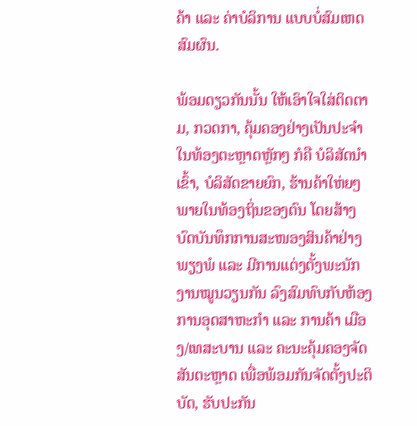ຄ້າ ແລະ ຄ່າບໍລິການ ແບບບໍ່ສົມເຫດສົມຜົນ.

ພ້ອມດຽວກັນນັ້ນ ໃຫ້ເອົາໃຈໃສ່ຕິດຕາມ, ກວດກາ, ຄຸ້ມຄອງຢ່າງເປັນປະຈໍາ ໃນທ້ອງຕະຫຼາດຫຼັກໆ ກໍຄື ບໍລິສັດນໍາເຂົ້າ, ບໍລິສັດຂາຍຍົກ, ຮ້ານຄ້າໃຫ່ຍໆພາຍໃນທ້ອງຖິ່ນຂອງຕົນ ໂດຍສ້າງບົດບັນທຶກການສະໜອງສິນຄ້າຢ່າງພຽງພໍ ແລະ ມີການແຕ່ງຕັ້ງພະນັກງານໝູນວຽນກັນ ລົງສົມທົບກັບຫ້ອງການອຸດສາຫະກໍາ ແລະ ການຄ້າ ເມືອງ/ເທສະບານ ແລະ ຄະນະຄຸ້ມຄອງຈັດສັນຕະຫຼາດ ເພື່ອພ້ອມກັນຈັດຕັ້ງປະຕິບັດ, ຮັບປະກັນ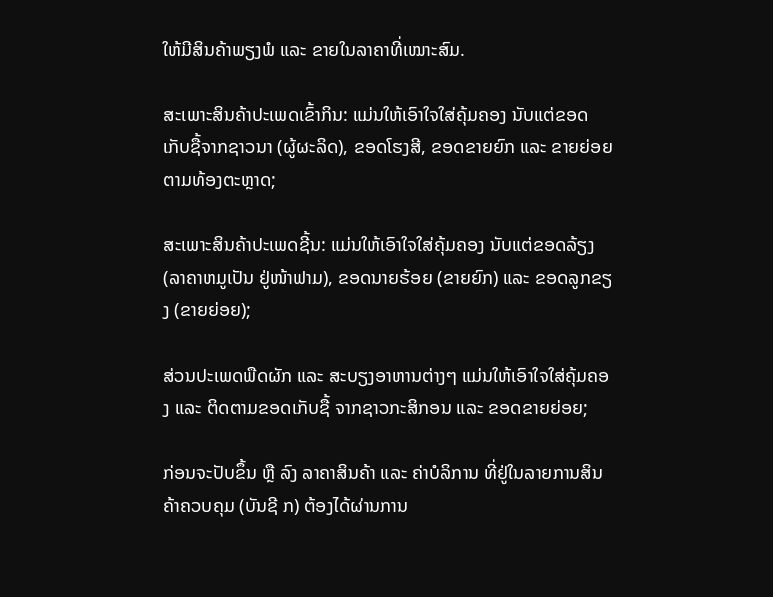ໃຫ້ມີສິນຄ້າພຽງພໍ ແລະ ຂາຍໃນລາຄາທີ່ເໝາະສົມ.

ສະເພາະສິນຄ້າປະເພດເຂົ້າກິນ: ແມ່ນໃຫ້ເອົາໃຈໃສ່ຄຸ້ມຄອງ ນັບແຕ່ຂອດເກັບຊື້ຈາກຊາວນາ (ຜູ້ຜະລິດ), ຂອດໂຮງສີ, ຂອດຂາຍຍົກ ແລະ ຂາຍຍ່ອຍ ຕາມທ້ອງຕະຫຼາດ;

ສະເພາະສິນຄ້າປະເພດຊີ້ນ: ແມ່ນໃຫ້ເອົາໃຈໃສ່ຄຸ້ມຄອງ ນັບແຕ່ຂອດລ້ຽງ (ລາຄາຫມູເປັນ ຢູ່ໜ້າຟາມ), ຂອດນາຍຮ້ອຍ (ຂາຍຍົກ) ແລະ ຂອດລູກຂຽງ (ຂາຍຍ່ອຍ);

ສ່ວນປະເພດພືດຜັກ ແລະ ສະບຽງອາຫານຕ່າງໆ ແມ່ນໃຫ້ເອົາໃຈໃສ່ຄຸ້ມຄອງ ແລະ ຕິດຕາມຂອດເກັບຊື້ ຈາກຊາວກະສິກອນ ແລະ ຂອດຂາຍຍ່ອຍ;

ກ່ອນຈະປັບຂຶ້ນ ຫຼື ລົງ ລາຄາສິນຄ້າ ແລະ ຄ່າບໍລິການ ທີ່ຢູ່ໃນລາຍການສິນຄ້າຄວບຄຸມ (ບັນຊີ ກ) ຕ້ອງໄດ້ຜ່ານການ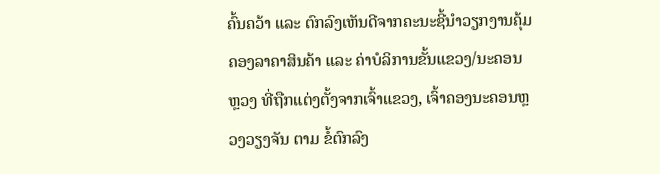ຄົ້ນຄວ້າ ແລະ ຕົກລົງເຫັນດີຈາກຄະນະຊີ້ນໍາວຽກງານຄຸ້ມຄອງລາຄາສິນຄ້າ ແລະ ຄ່າບໍລິການຂັ້ນແຂວງ/ນະຄອນຫຼວງ ທີ່ຖືກແຕ່ງຕັ້ງຈາກເຈົ້າແຂວງ, ເຈົ້າຄອງນະຄອນຫຼວງວຽງຈັນ ຕາມ ຂໍ້ຕົກລົງ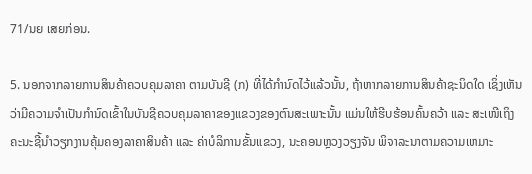71/ນຍ ເສຍກ່ອນ.

5. ນອກຈາກລາຍການສິນຄ້າຄວບຄຸມລາຄາ ຕາມບັນຊີ (ກ) ທີ່ໄດ້ກໍານົດໄວ້ແລ້ວນັ້ນ, ຖ້າຫາກລາຍການສິນຄ້າຊະນິດໃດ ເຊິ່ງເຫັນວ່າມີຄວາມຈໍາເປັນກໍານົດເຂົ້າໃນບັນຊີຄວບຄຸມລາຄາຂອງແຂວງຂອງຕົນສະເພາະນັ້ນ ແມ່ນໃຫ້ຮີບຮ້ອນຄົ້ນຄວ້າ ແລະ ສະເໜີເຖິງຄະນະຊີ້ນໍາວຽກງານຄຸ້ມຄອງລາຄາສິນຄ້າ ແລະ ຄ່າບໍລິການຂັ້ນແຂວງ, ນະຄອນຫຼວງວຽງຈັນ ພິຈາລະນາຕາມຄວາມເຫມາະ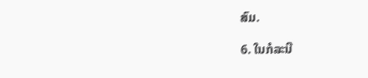ສົມ.

6. ໃນກໍລະນີ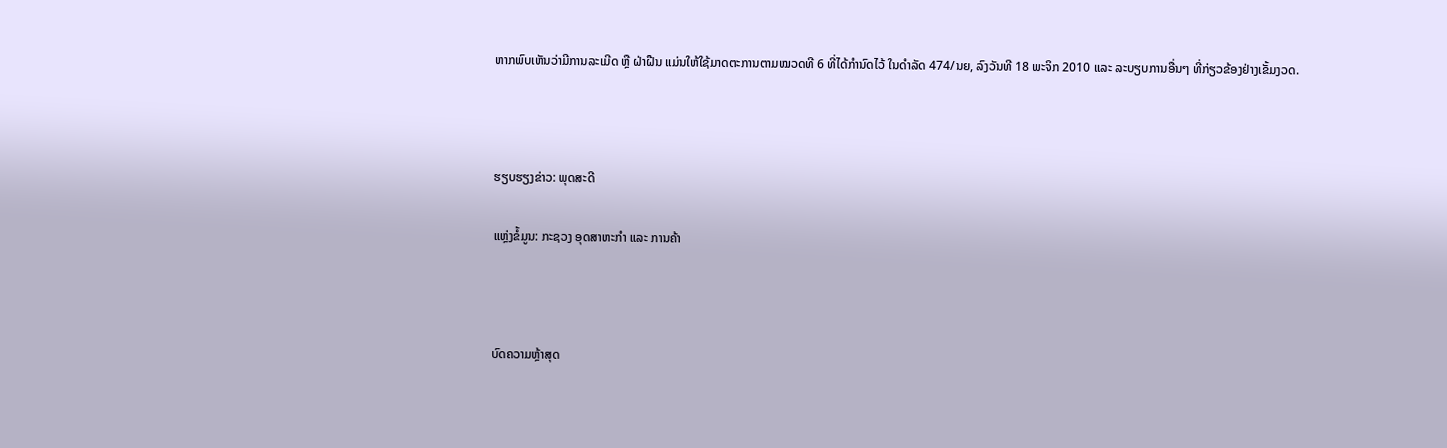ຫາກພົບເຫັນວ່າມີການລະເມີດ ຫຼື ຝ່າຝືນ ແມ່ນໃຫ້ໃຊ້ມາດຕະການຕາມໝວດທີ 6 ທີ່ໄດ້ກໍານົດໄວ້ ໃນດໍາລັດ 474/ນຍ, ລົງວັນທີ 18 ພະຈິກ 2010 ແລະ ລະບຽບການອື່ນໆ ທີ່ກ່ຽວຂ້ອງຢ່າງເຂັ້ມງວດ.



ຮຽບຮຽງຂ່າວ: ພຸດສະດີ

ແຫຼ່ງຂໍ້ມູນ: ກະຊວງ ອຸດສາຫະກໍາ ແລະ ການຄ້າ



ບົດຄວາມຫຼ້າສຸດ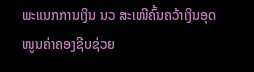ພະແນກການເງິນ ນວ ສະເໜີຄົ້ນຄວ້າເງິນອຸດໜູນຄ່າຄອງຊີບຊ່ວຍ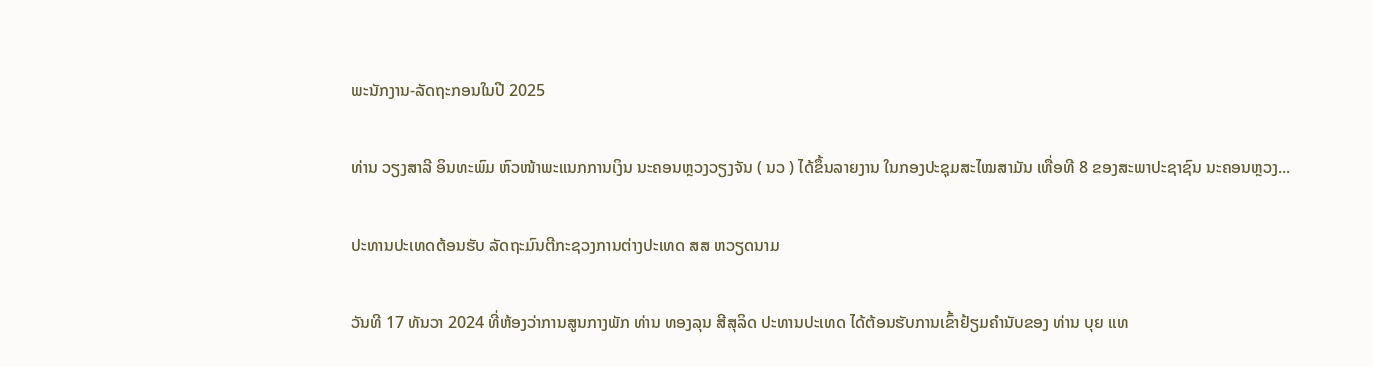ພະນັກງານ-ລັດຖະກອນໃນປີ 2025

ທ່ານ ວຽງສາລີ ອິນທະພົມ ຫົວໜ້າພະແນກການເງິນ ນະຄອນຫຼວງວຽງຈັນ ( ນວ ) ໄດ້ຂຶ້ນລາຍງານ ໃນກອງປະຊຸມສະໄໝສາມັນ ເທື່ອທີ 8 ຂອງສະພາປະຊາຊົນ ນະຄອນຫຼວງ...

ປະທານປະເທດຕ້ອນຮັບ ລັດຖະມົນຕີກະຊວງການຕ່າງປະເທດ ສສ ຫວຽດນາມ

ວັນທີ 17 ທັນວາ 2024 ທີ່ຫ້ອງວ່າການສູນກາງພັກ ທ່ານ ທອງລຸນ ສີສຸລິດ ປະທານປະເທດ ໄດ້ຕ້ອນຮັບການເຂົ້າຢ້ຽມຄຳນັບຂອງ ທ່ານ ບຸຍ ແທ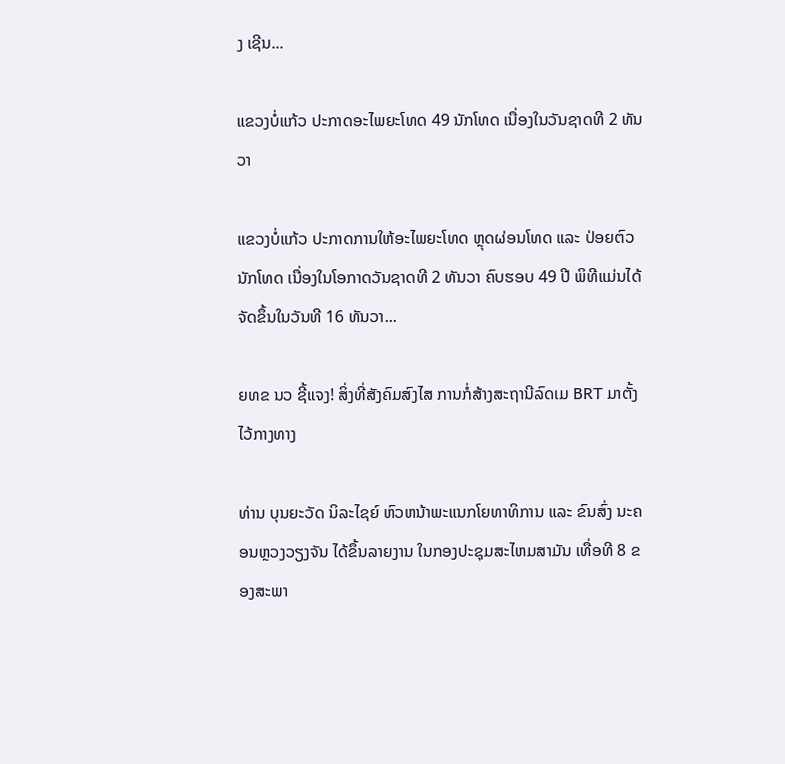ງ ເຊີນ...

ແຂວງບໍ່ແກ້ວ ປະກາດອະໄພຍະໂທດ 49 ນັກໂທດ ເນື່ອງໃນວັນຊາດທີ 2 ທັນວາ

ແຂວງບໍ່ແກ້ວ ປະກາດການໃຫ້ອະໄພຍະໂທດ ຫຼຸດຜ່ອນໂທດ ແລະ ປ່ອຍຕົວນັກໂທດ ເນື່ອງໃນໂອກາດວັນຊາດທີ 2 ທັນວາ ຄົບຮອບ 49 ປີ ພິທີແມ່ນໄດ້ຈັດຂຶ້ນໃນວັນທີ 16 ທັນວາ...

ຍທຂ ນວ ຊີ້ແຈງ! ສິ່ງທີ່ສັງຄົມສົງໄສ ການກໍ່ສ້າງສະຖານີລົດເມ BRT ມາຕັ້ງໄວ້ກາງທາງ

ທ່ານ ບຸນຍະວັດ ນິລະໄຊຍ໌ ຫົວຫນ້າພະແນກໂຍທາທິການ ແລະ ຂົນສົ່ງ ນະຄອນຫຼວງວຽງຈັນ ໄດ້ຂຶ້ນລາຍງານ ໃນກອງປະຊຸມສະໄຫມສາມັນ ເທື່ອທີ 8 ຂອງສະພາ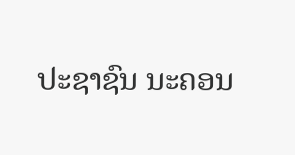ປະຊາຊົນ ນະຄອນ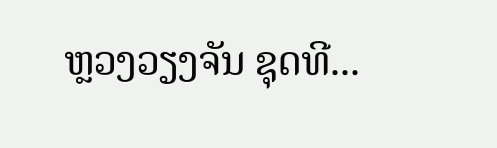ຫຼວງວຽງຈັນ ຊຸດທີ...